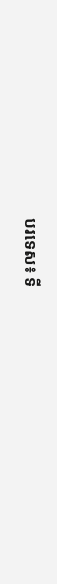បរទេស៖ ទី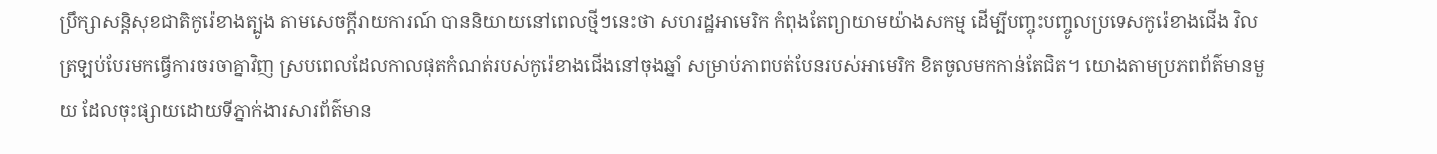ប្រឹក្សាសន្តិសុខជាតិកូរ៉េខាងត្បូង តាមសេចក្តីរាយការណ៍ បាននិយាយនៅពេលថ្មីៗនេះថា សហរដ្ឋអាមេរិក កំពុងតែព្យាយាមយ៉ាងសកម្ម ដើម្បីបញ្ចុះបញ្ចូលប្រទេសកូរ៉េខាងជើង វិលត្រឡប់បែរមកធ្វើការចរចាគ្នាវិញ ស្របពេលដែលកាលផុតកំណត់របស់កូរ៉េខាងជើងនៅចុងឆ្នាំ សម្រាប់ភាពបត់បែនរបស់អាមេរិក ខិតចូលមកកាន់តែជិត។ យោងតាមប្រភពព័ត៌មានមួយ ដែលចុះផ្សាយដោយទីភ្នាក់ងារសារព័ត៌មាន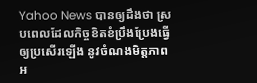Yahoo News បានឲ្យដឹងថា ស្របពេលដែលកិច្ចខិតខំប្រឹងប្រែងធ្វើឲ្យប្រសើរឡើង នូវចំណងមិត្តភាពអ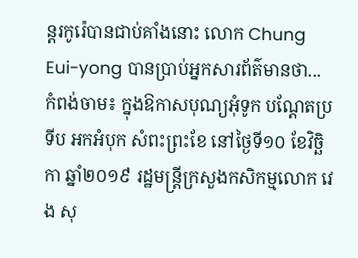ន្តរកូរ៉េបានជាប់គាំងនោះ លោក Chung Eui-yong បានប្រាប់អ្នកសារព័ត៌មានថា...
កំពង់ចាម៖ ក្នុងឱកាសបុណ្យអុំទូក បណ្ដែតប្រទីប អកអំបុក សំពះព្រះខែ នៅថ្ងៃទី១០ ខែវិច្ឆិកា ឆ្នាំ២០១៩ រដ្ឋមន្ត្រីក្រសួងកសិកម្មលោក វេង សុ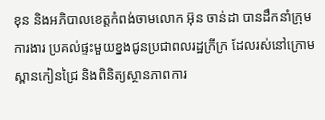ខុន និងអភិបាលខេត្តកំពង់ចាមលោក អ៊ុន ចាន់ដា បានដឹកនាំក្រុមការងារ ប្រគល់ផ្ទះមួយខ្នងជូនប្រជាពលរដ្ឋក្រីក្រ ដែលរស់នៅក្រោមស្ពានកៀនជ្រៃ និងពិនិត្យស្ថានភាពការ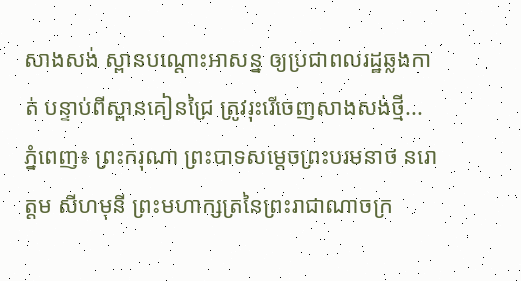សាងសង់ ស្ពានបណ្ដោះអាសន្ន ឲ្យប្រជាពលរដ្ឋឆ្លងកាត់ បន្ទាប់ពីស្ពានគៀនជ្រៃ ត្រូវរុះរើចេញសាងសង់ថ្មី...
ភ្នំពេញ៖ ព្រះករុណា ព្រះបាទសម្ដេចព្រះបរមនាថ នរោត្ដម សីហមុនី ព្រះមហាក្សត្រនៃព្រះរាជាណាចក្រ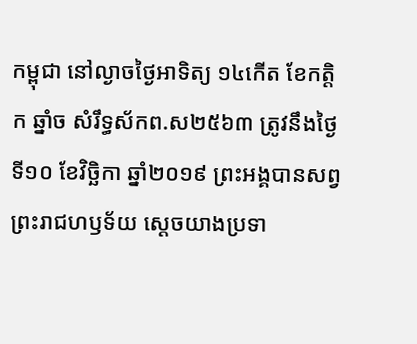កម្ពុជា នៅល្ងាចថ្ងៃអាទិត្យ ១៤កើត ខែកត្តិក ឆ្នាំច សំរឹទ្ធស័កព.ស២៥៦៣ ត្រូវនឹងថ្ងៃទី១០ ខែវិច្ឆិកា ឆ្នាំ២០១៩ ព្រះអង្គបានសព្វព្រះរាជហឫទ័យ ស្ដេចយាងប្រទា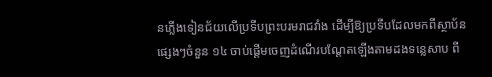នភ្លើងទៀនជ័យលើប្រទីបព្រះបរមរាជវាំង ដើម្បីឱ្យប្រទីបដែលមកពីស្ថាប័នផ្សេងៗចំនួន ១៤ ចាប់ផ្ដើមចេញដំណើរបណ្ដែតឡើងតាមដងទន្លេសាប ពី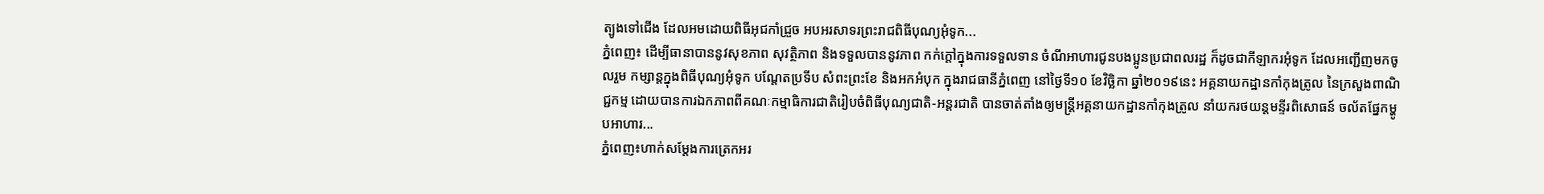ត្បូងទៅជើង ដែលអមដោយពិធីអុជកាំជ្រួច អបអរសាទរព្រះរាជពិធីបុណ្យអុំទូក...
ភ្នំពេញ៖ ដើម្បីធានាបាននូវសុខភាព សុវត្ថិភាព និងទទួលបាននូវភាព កក់ក្តៅក្នុងការទទួលទាន ចំណីអាហារជូនបងប្អូនប្រជាពលរដ្ឋ ក៏ដូចជាកីឡាករអុំទូក ដែលអញ្ជើញមកចូលរួម កម្សាន្ដក្នុងពិធីបុណ្យអុំទូក បណ្តែតប្រទីប សំពះព្រះខែ និងអកអំបុក ក្នុងរាជធានីភ្នំពេញ នៅថ្ងៃទី១០ ខែវិច្ឆិកា ឆ្នាំ២០១៩នេះ អគ្គនាយកដ្ឋានកាំកុងត្រូល នៃក្រសួងពាណិជ្ជកម្ម ដោយបានការឯកភាពពីគណៈកម្មាធិការជាតិរៀបចំពិធីបុណ្យជាតិ-អន្តរជាតិ បានចាត់តាំងឲ្យមន្រ្តីអគ្គនាយកដ្ឋានកាំកុងត្រូល នាំយករថយន្តមន្ទីរពិសោធន៍ ចល័តផ្នែកម្ហូបអាហារ...
ភ្នំពេញ៖ហាក់សម្តែងការត្រេកអរ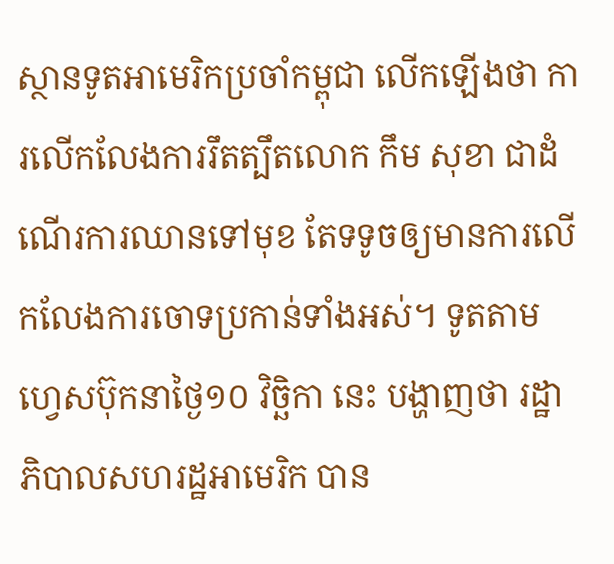ស្ថានទូតអាមេរិកប្រចាំកម្ពុជា លើកឡើងថា ការលេីកលែងការរឹតត្បឹតលោក កឹម សុខា ជាដំណើរការឈានទៅមុខ តែទទូចឲ្យមានការលើកលែងការចោទប្រកាន់ទាំងអស់។ ទូតតាមហ្វេសប៊ុកនាថ្ងៃ១០ វិច្ឆិកា នេះ បង្ហាញថា រដ្ឋាភិបាលសហរដ្ឋអាមេរិក បាន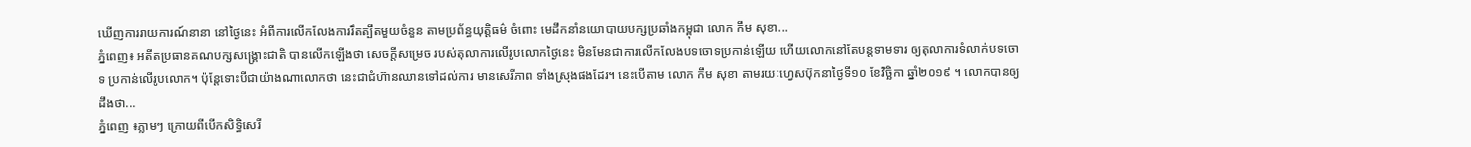ឃេីញការរាយការណ៍នានា នៅថ្ងៃនេះ អំពីការលេីកលែងការរឹតត្បឹតមួយចំនួន តាមប្រព័ន្ធយុត្តិធម៌ ចំពោះ មេដឹកនាំនយោបាយបក្សប្រឆាំងកម្ពុជា លោក កឹម សុខា...
ភ្នំពេញ៖ អតីតប្រធានគណបក្សសង្រ្គោះជាតិ បានលើកឡើងថា សេចក្តីសម្រេច របស់តុលាការលើរូបលោកថ្ងៃនេះ មិនមែនជាការលើកលែងបទចោទប្រកាន់ឡើយ ហើយលោកនៅតែបន្តទាមទារ ឲ្យតុលាការទំលាក់បទចោទ ប្រកាន់លើរូបលោក។ ប៉ុន្តែទោះបីជាយ៉ាងណាលោកថា នេះជាជំហ៊ានឈានទៅដល់ការ មានសេរីភាព ទាំងស្រុងផងដែរ។ នេះបើតាម លោក កឹម សុខា តាមរយៈហ្វេសប៊ុកនាថ្ងៃទី១០ ខែវិច្ឆិកា ឆ្នាំ២០១៩ ។ លោកបានឲ្យដឹងថា...
ភ្នំពេញ ៖ភ្លាមៗ ក្រោយពីបើកសិទ្ធិសេរី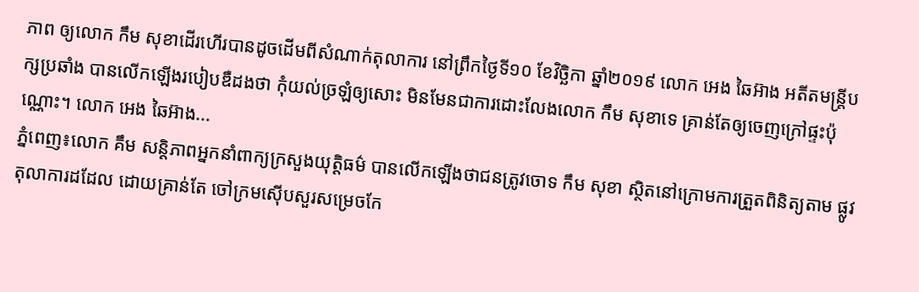ភាព ឲ្យលោក កឹម សុខាដើរហើរបានដូចដើមពីសំណាក់តុលាការ នៅព្រឹកថ្ងៃទី១០ ខែវិច្ឆិកា ឆ្នាំ២០១៩ លោក អេង ឆៃអ៊ាង អតីតមន្រ្តីបក្សប្រឆាំង បានលើកឡើងរបៀបឌឺដងថា កុំយល់ច្រឡំឲ្យសោះ មិនមែនជាការដោះលែងលោក កឹម សុខាទេ គ្រាន់តែឲ្យចេញក្រៅផ្ទះប៉ុណ្ណោះ។ លោក អេង ឆៃអ៊ាង...
ភ្នំពេញ៖លោក គឹម សន្តិភាពអ្នកនាំពាក្យក្រសួងយុត្តិធម៌ បានលើកឡើងថាជនត្រូវចោទ កឹម សុខា ស្ថិតនៅក្រោមការត្រួតពិនិត្យតាម ផ្លូវតុលាការដដែល ដោយគ្រាន់តែ ចៅក្រមស៊ើបសួរសម្រេចកែ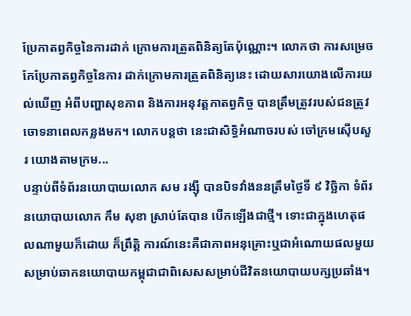ប្រែកាតព្វកិច្ចនៃការដាក់ ក្រោមការត្រួតពិនិត្យតែប៉ុណ្ណោះ។ លោកថា ការសម្រេចកែប្រែកាតព្វកិច្ចនៃការ ដាក់ក្រោមការត្រួតពិនិត្យនេះ ដោយសារយោងលើការយល់ឃើញ អំពីបញ្ហាសុខភាព និងការអនុវត្តកាតព្វកិច្ច បានត្រឹមត្រូវរបស់ជនត្រូវចោទនាពេលកន្លងមក។ លោកបន្តថា នេះជាសិទ្ធិអំណាចរបស់ ចៅក្រមស៊ើបសួរ យោងតាមក្រម...
បន្ទាប់ពីទំព័រនយោបាយលោក សម រង្ស៊ី បានបិទវាំងននត្រឹមថ្ងៃទី ៩ វិច្ឆិកា ទំព័រនយោបាយលោក កឹម សុខា ស្រាប់តែបាន បើកឡើងជាថ្មី។ ទោះជាក្នុងហេតុផលណាមួយក៏ដោយ ក៏ព្រឹត្តិ ការណ៍នេះគឺជាភាពអនុគ្រោះឬជាអំណោយផលមួយសម្រាប់ឆាកនយោបាយកម្ពុជាជាពិសេសសម្រាប់ជីវិតនយោបាយបក្សប្រឆាំង។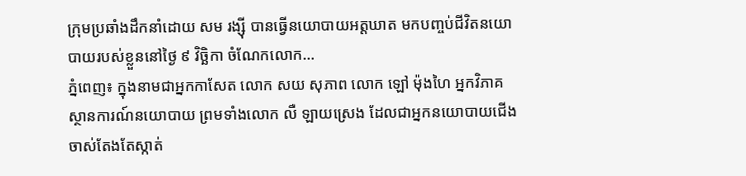ក្រុមប្រឆាំងដឹកនាំដោយ សម រង្ស៊ី បានធ្វើនយោបាយអត្តឃាត មកបញ្ចប់ជីវិតនយោបាយរបស់ខ្លួននៅថ្ងៃ ៩ វិច្ឆិកា ចំណែកលោក...
ភ្នំពេញ៖ ក្នុងនាមជាអ្នកកាសែត លោក សយ សុភាព លោក ឡៅ ម៉ុងហៃ អ្នកវិភាគស្ថានការណ៍នយោបាយ ព្រមទាំងលោក លឺ ឡាយស្រេង ដែលជាអ្នកនយោបាយជើងចាស់តែងតែស្កាត់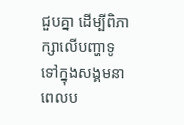ជួបគ្នា ដើម្បីពិភាក្សាលើបញ្ហាទូទៅក្នុងសង្គមនាពេលប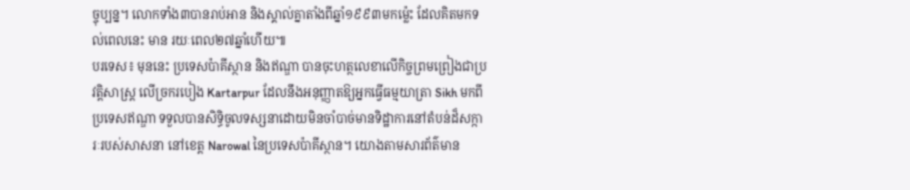ច្ចុប្បន្ន។ លោកទាំង៣បានរាប់អាន និងស្គាល់គ្នាតាំងពីឆ្នាំ១៩៩៣មកម្ល៉េះ ដែលគិតមកទល់ពេលនេះ មាន រយៈពេល២៧ឆ្នាំហើយ៕
បរទេស៖ មុននេះ ប្រទេសប៉ាគីស្ថាន និងឥណ្ឌា បានចុះហត្ថលេខាលើកិច្ចព្រមព្រៀងជាប្រវត្តិសាស្រ្ត លើច្រករបៀង Kartarpur ដែលនឹងអនុញ្ញាតឱ្យអ្នកធ្វើធម្មយាត្រា Sikh មកពីប្រទេសឥណ្ឌា ទទួលបានសិទ្ធិចូលទស្សនាដោយមិនចាំបាច់មានទិដ្ឋាការនៅតំបន់ដ៏សក្ការៈរបស់សាសនា នៅខេត្ត Narowal នៃប្រទេសប៉ាគីស្ថាន។ យោងតាមសារព័ត៌មាន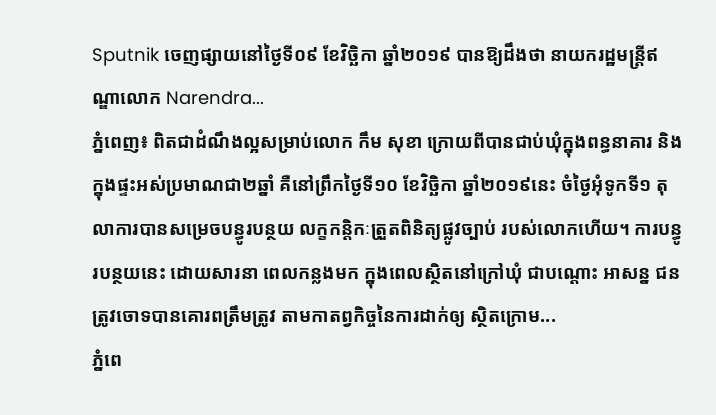Sputnik ចេញផ្សាយនៅថ្ងៃទី០៩ ខែវិច្ឆិកា ឆ្នាំ២០១៩ បានឱ្យដឹងថា នាយករដ្ឋមន្រ្តីឥណ្ឌាលោក Narendra...
ភ្នំពេញ៖ ពិតជាដំណឹងល្អសម្រាប់លោក កឹម សុខា ក្រោយពីបានជាប់ឃុំក្នុងពន្ធនាគារ និងក្នុងផ្ទះអស់ប្រមាណជា២ឆ្នាំ គឺនៅព្រឹកថ្ងៃទី១០ ខែវិច្ឆិកា ឆ្នាំ២០១៩នេះ ចំថ្ងៃអុំទូកទី១ តុលាការបានសម្រេចបន្ធូរបន្ថយ លក្ខកន្តិកៈត្រួតពិនិត្យផ្លូវច្បាប់ របស់លោកហើយ។ ការបន្ធូរបន្ថយនេះ ដោយសារនា ពេលកន្លងមក ក្នុងពេលស្ថិតនៅក្រៅឃុំ ជាបណ្តោះ អាសន្ន ជនត្រូវចោទបានគោរពត្រឹមត្រូវ តាមកាតព្វកិច្ចនៃការដាក់ឲ្យ ស្ថិតក្រោម...
ភ្នំពេ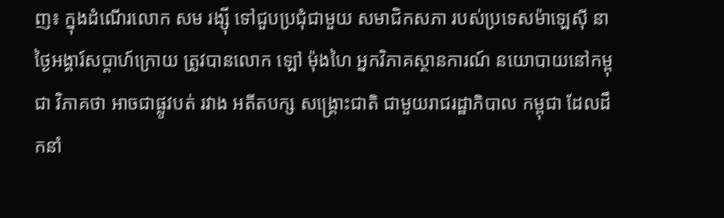ញ៖ ក្នុងដំណើរលោក សម រង្ស៊ី ទៅជួបប្រជុំជាមួយ សមាជិកសភា របស់ប្រទេសម៉ាឡេស៊ី នាថ្ងៃអង្គារ៍សប្តាហ៍ក្រោយ ត្រូវបានលោក ឡៅ ម៉ុងហៃ អ្នកវិភាគស្ថានការណ៍ នយោបាយនៅកម្ពុជា វិភាគថា អាចជាផ្លូវបត់ រវាង អតីតបក្ស សង្រ្គោះជាតិ ជាមួយរាជរដ្ឋាភិបាល កម្ពុជា ដែលដឹកនាំ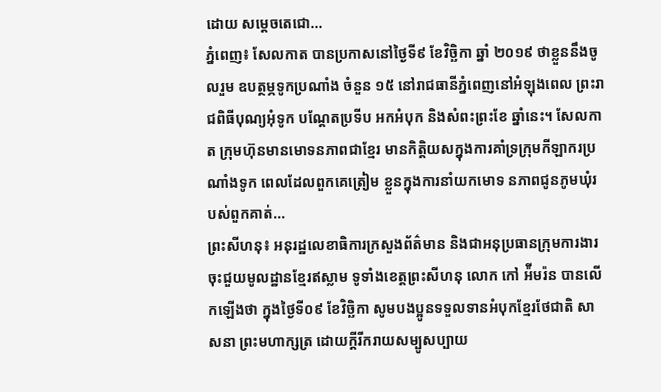ដោយ សម្តេចតេជោ...
ភ្នំពេញ៖ សែលកាត បានប្រកាសនៅថ្ងៃទី៩ ខែវិច្ឆិកា ឆ្នាំ ២០១៩ ថាខ្លួននឹងចូលរួម ឧបត្ថម្ភទូកប្រណាំង ចំនួន ១៥ នៅរាជធានីភ្នំពេញនៅអំឡុងពេល ព្រះរាជពិធីបុណ្យអុំទូក បណ្តែតប្រទីប អកអំបុក និងសំពះព្រះខែ ឆ្នាំនេះ។ សែលកាត ក្រុមហ៊ុនមានមោទនភាពជាខ្មែរ មានកិត្តិយសក្នុងការគាំទ្រក្រុមកីឡាករប្រណាំងទូក ពេលដែលពួកគេត្រៀម ខ្លួនក្នុងការនាំយកមោទ នភាពជូនភូមឃុំរបស់ពួកគាត់...
ព្រះសីហនុ៖ អនុរដ្ឋលេខាធិការក្រសួងព័ត៌មាន និងជាអនុប្រធានក្រុមការងារចុះជួយមូលដ្ឋានខ្មែរឥស្លាម ទូទាំងខេត្តព្រះសីហនុ លោក កៅ អ៉ីមរ៉ន បានលើកឡើងថា ក្នុងថ្ងៃទី០៩ ខែវិច្ឆិកា សូមបងប្អូនទទួលទានអំបុកខ្មែរថែជាតិ សាសនា ព្រះមហាក្សត្រ ដោយក្តីរីករាយសម្បូសប្បាយ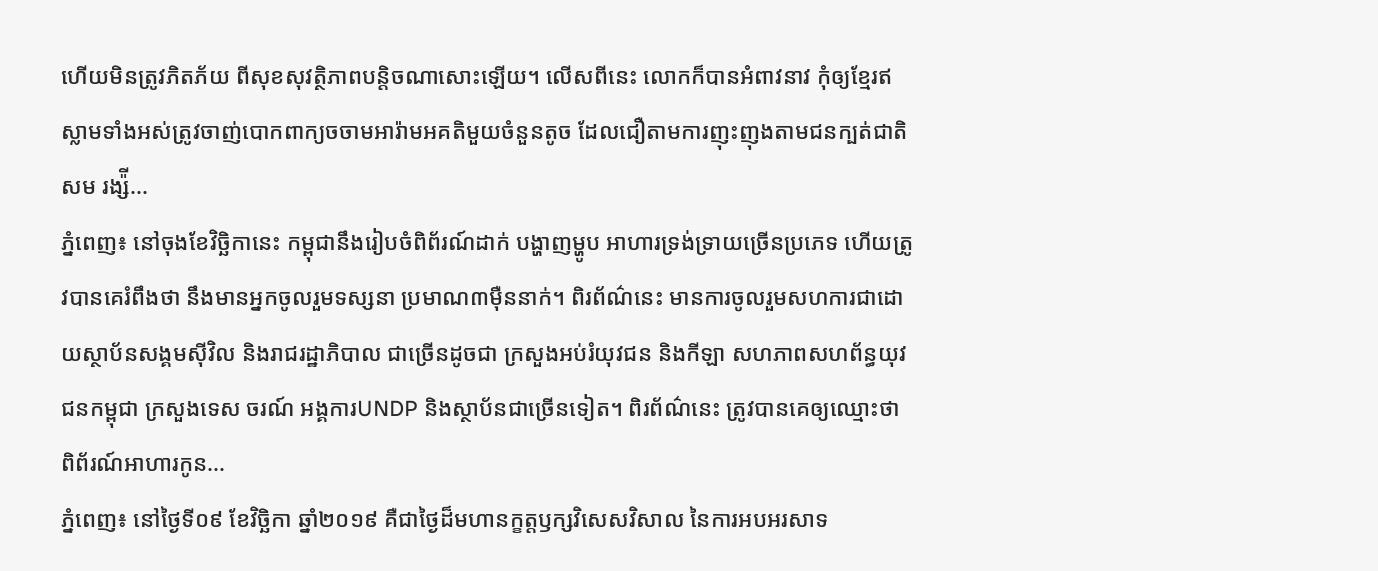ហើយមិនត្រូវភិតភ័យ ពីសុខសុវត្ថិភាពបន្តិចណាសោះឡើយ។ លើសពីនេះ លោកក៏បានអំពាវនាវ កុំឲ្យខ្មែរឥស្លាមទាំងអស់ត្រូវចាញ់បោកពាក្យចចាមអារ៉ាមអគតិមួយចំនួនតូច ដែលជឿតាមការញុះញុងតាមជនក្បត់ជាតិ សម រង្ស៉ី...
ភ្នំពេញ៖ នៅចុងខែវិច្ឆិកានេះ កម្ពុជានឹងរៀបចំពិព័រណ៍ដាក់ បង្ហាញម្ហូប អាហារទ្រង់ទ្រាយច្រើនប្រភេទ ហើយត្រូវបានគេរំពឹងថា នឹងមានអ្នកចូលរួមទស្សនា ប្រមាណ៣ម៉ឺននាក់។ ពិរព័ណ៌នេះ មានការចូលរួមសហការជាដោយស្ថាប័នសង្គមស៊ីវិល និងរាជរដ្ឋាភិបាល ជាច្រើនដូចជា ក្រសួងអប់រំយុវជន និងកីឡា សហភាពសហព័ន្ធយុវជនកម្ពុជា ក្រសួងទេស ចរណ៍ អង្គការUNDP និងស្ថាប័នជាច្រើនទៀត។ ពិរព័ណ៌នេះ ត្រូវបានគេឲ្យឈ្មោះថា ពិព័រណ៍អាហារកូន...
ភ្នំពេញ៖ នៅថ្ងៃទី០៩ ខែវិចិ្ឆកា ឆ្នាំ២០១៩ គឺជាថ្ងៃដ៏មហានក្ខត្តឫក្សវិសេសវិសាល នៃការអបអរសាទ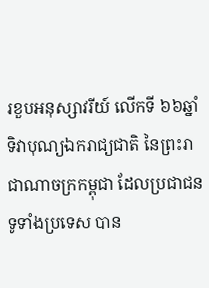រខួបអនុស្សាវរីយ៍ លើកទី ៦៦ឆ្នាំ ទិវាបុណ្យឯករាជ្យជាតិ នៃព្រះរាជាណាចក្រកម្ពុជា ដែលប្រជាជនទូទាំងប្រទេស បាន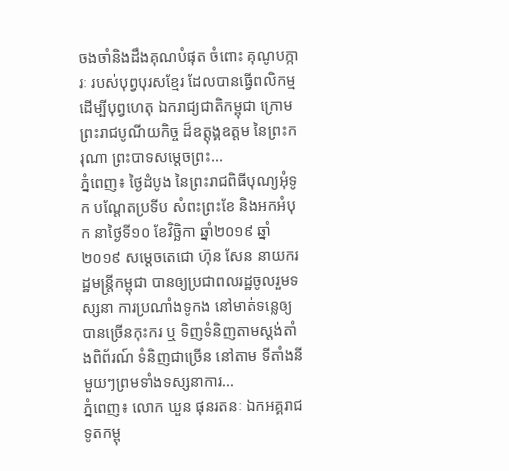ចងចាំនិងដឹងគុណបំផុត ចំពោះ គុណូបក្ការៈ របស់បុព្វបុរសខ្មែរ ដែលបានធ្វើពលិកម្ម ដើម្បីបុព្វហេតុ ឯករាជ្យជាតិកម្ពុជា ក្រោមព្រះរាជបូណីយកិច្ច ដ៏ឧត្តុង្គឧត្តម នៃព្រះករុណា ព្រះបាទសម្តេចព្រះ...
ភ្នំពេញ៖ ថ្ងៃដំបូង នៃព្រះរាជពិធីបុណ្យអុំទូក បណ្តែតប្រទីប សំពះព្រះខែ និងអកអំបុក នាថ្ងៃទី១០ ខែវិច្ឆិកា ឆ្នាំ២០១៩ ឆ្នាំ២០១៩ សម្តេចតេជោ ហ៊ុន សែន នាយករដ្ឋមន្រ្តីកម្ពុជា បានឲ្យប្រជាពលរដ្ឋចូលរួមទស្សនា ការប្រណាំងទូកង នៅមាត់ទន្លេឲ្យបានច្រេីនកុះករ ឬ ទិញទំនិញតាមស្តង់តាំងពិព័រណ៍ ទំនិញជាច្រើន នៅតាម ទីតាំងនីមួយៗព្រមទាំងទស្សនាការ...
ភ្នំពេញ៖ លោក ឃួន ផុនរតនៈ ឯកអគ្គរាជទូតកម្ពុ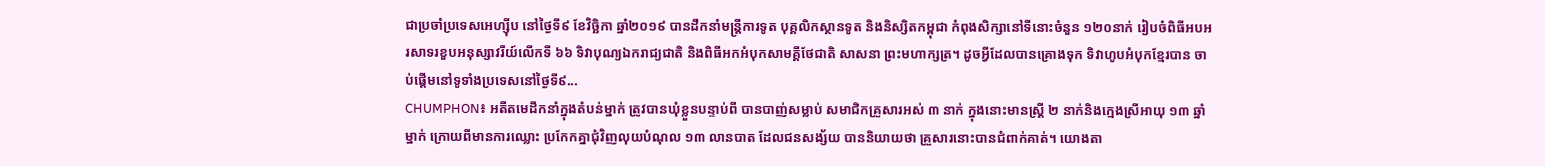ជាប្រចាំប្រទេសអេហ្សុីប នៅថ្ងៃទី៩ ខែវិច្ឆិកា ឆ្នាំ២០១៩ បានដឹកនាំមន្ត្រីការទូត បុគ្គលិកស្ថានទូត និងនិស្សិតកម្ពុជា កំពុងសិក្សានៅទីនោះចំនួន ១២០នាក់ រៀបចំពិធីអបអរសាទរខួបអនុស្សាវរីយ៍លើកទី ៦៦ ទិវាបុណ្យឯករាជ្យជាតិ និងពិធីអកអំបុកសាមគ្គីថែជាតិ សាសនា ព្រះមហាក្សត្រ។ ដូចអ្វីដែលបានគ្រោងទុក ទិវាហូបអំបុកខ្មែរបាន ចាប់ផ្តើមនៅទូទាំងប្រទេសនៅថ្ងៃទី៩...
CHUMPHON៖ អតីតមេដឹកនាំក្នុងតំបន់ម្នាក់ ត្រូវបានឃុំខ្លួនបន្ទាប់ពី បានបាញ់សម្លាប់ សមាជិកគ្រួសារអស់ ៣ នាក់ ក្នុងនោះមានស្ត្រី ២ នាក់និងក្មេងស្រីអាយុ ១៣ ឆ្នាំម្នាក់ ក្រោយពីមានការឈ្លោះ ប្រកែកគ្នាជុំវិញលុយបំណុល ១៣ លានបាត ដែលជនសង្ស័យ បាននិយាយថា គ្រួសារនោះបានជំពាក់គាត់។ យោងតា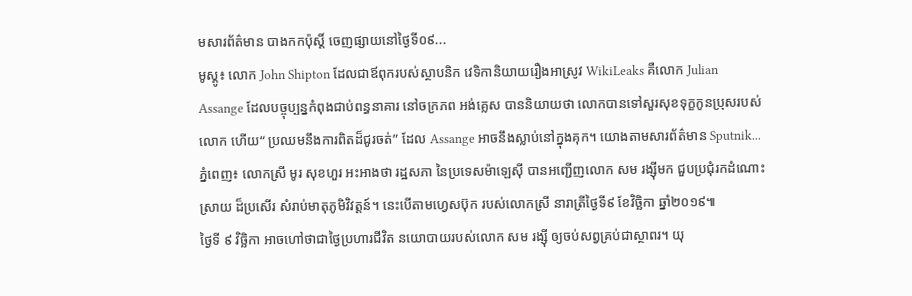មសារព័ត៌មាន បាងកកប៉ុស្តិ៍ ចេញផ្សាយនៅថ្ងៃទី០៩...
មូស្គូ៖ លោក John Shipton ដែលជាឪពុករបស់ស្ថាបនិក វេទិកានិយាយរឿងអាស្រូវ WikiLeaks គឺលោក Julian Assange ដែលបច្ចុប្បន្នកំពុងជាប់ពន្ធនាគារ នៅចក្រភព អង់គ្លេស បាននិយាយថា លោកបានទៅសួរសុខទុក្ខកូនប្រុសរបស់លោក ហើយ“ ប្រឈមនឹងការពិតដ៏ជូរចត់” ដែល Assange អាចនឹងស្លាប់នៅក្នុងគុក។ យោងតាមសារព័ត៌មាន Sputnik...
ភ្នំពេញ៖ លោកស្រី មូរ សុខហួរ អះអាងថា រដ្ឋសភា នៃប្រទេសម៉ាឡេស៊ី បានអញ្ជើញលោក សម រង្ស៊ីមក ជួបប្រជុំរកដំណោះស្រាយ ដ៏ប្រសើរ សំរាប់មាតុភូមិវិវត្តន៍។ នេះបើតាមហ្វេសប៊ុក របស់លោកស្រី នារាត្រីថ្ងៃទី៩ ខែវិច្ឆិកា ឆ្នាំ២០១៩៕
ថ្ងៃទី ៩ វិច្ឆិកា អាចហៅថាជាថ្ងៃប្រហារជីវិត នយោបាយរបស់លោក សម រង្ស៊ី ឲ្យចប់សព្វគ្រប់ជាស្ថាពរ។ យុ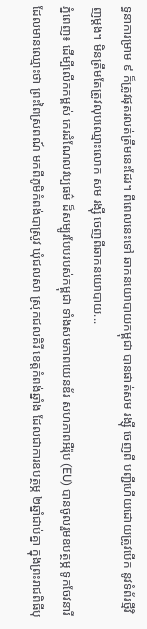ទ្ធនាការម្រាម ៩ ក៏ត្រូវផុតរលត់ត្រឹមនេះដែរ។ ពីពេលនេះទៅ ឆាកនយោបាយកម្ពុជា បានផាត់សម រង្ស៊ី ចេញពី បញ្ជីហើយដោយត្រូវបើក នូវទំព័រថ្មីវិញម្តង។ មិនត្រឹមតែត្រូវលុបឈ្មោះលោក សម រង្ស៊ី ចេញពីឆាកនយោបាយ...
ភ្នំពេញ៖ ដើម្បីលើកកម្ពស់ កេរដំណែលវប្បធម៌ ដ៏សម្បូរបែបរបស់កម្ពុជា ទាំងសមភាពយេនឌ័រ សហភាពអឺរ៉ុប (EU) បានចូលរួមឧបត្ថម្ភ ទូកចែវនារី ដែលមានឈ្មោះថា ព្រះពៃស្រពណ៍ មកពីភូមិកំពង់បាស្រូវ ឃុំជលសា ស្រុកជលគិរី ខេត្តកំពង់ឆ្នាំង ដែលជាការឧបត្ថម្ភ ២ឆ្នាំជាប់គ្នា ក្នុងព្រះរាជពិធីបុ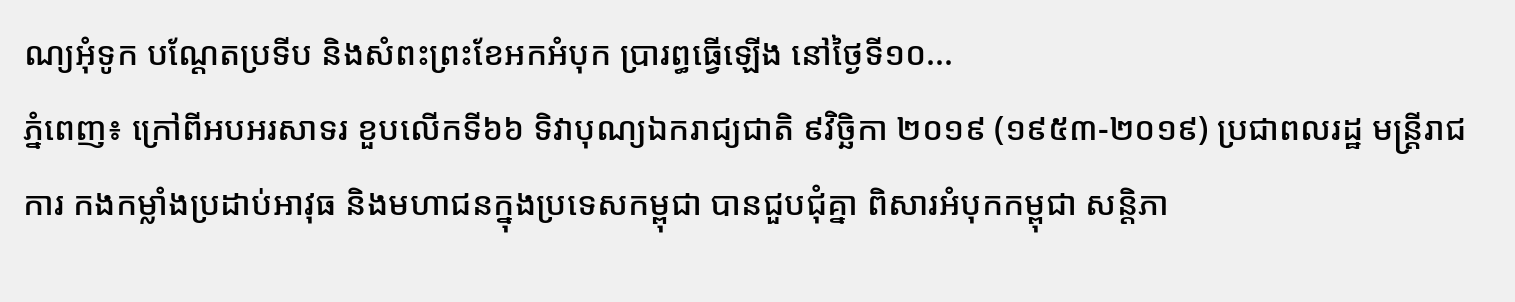ណ្យអុំទូក បណ្តែតប្រទីប និងសំពះព្រះខែអកអំបុក ប្រារព្ធធ្វើឡើង នៅថ្ងៃទី១០...
ភ្នំពេញ៖ ក្រៅពីអបអរសាទរ ខួបលើកទី៦៦ ទិវាបុណ្យឯករាជ្យជាតិ ៩វិច្ឆិកា ២០១៩ (១៩៥៣-២០១៩) ប្រជាពលរដ្ឋ មន្ត្រីរាជការ កងកម្លាំងប្រដាប់អាវុធ និងមហាជនក្នុងប្រទេសកម្ពុជា បានជួបជុំគ្នា ពិសារអំបុកកម្ពុជា សន្តិភា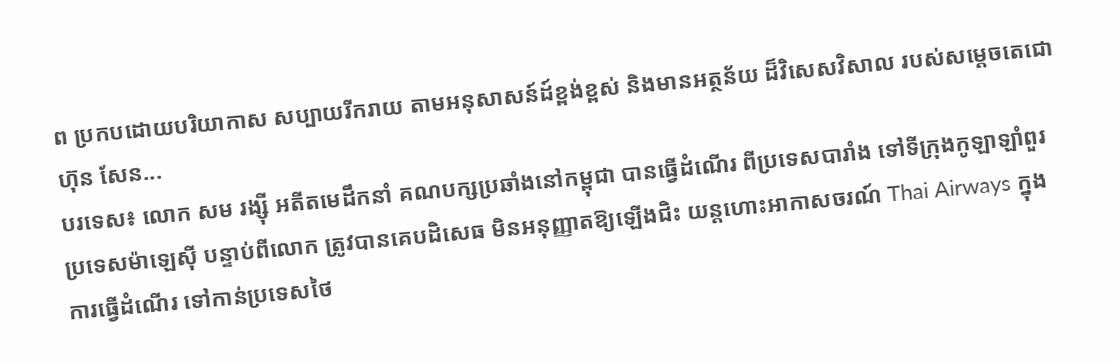ព ប្រកបដោយបរិយាកាស សប្បាយរីករាយ តាមអនុសាសន៍ដ៍ខ្ពង់ខ្ពស់ និងមានអត្ថន័យ ដ៏វិសេសវិសាល របស់សម្តេចតេជោ ហ៊ុន សែន...
បរទេស៖ លោក សម រង្ស៊ី អតីតមេដឹកនាំ គណបក្សប្រឆាំងនៅកម្ពុជា បានធ្វើដំណើរ ពីប្រទេសបារាំង ទៅទីក្រុងកូឡាឡាំពួរ ប្រទេសម៉ាឡេស៊ី បន្ទាប់ពីលោក ត្រូវបានគេបដិសេធ មិនអនុញ្ញាតឱ្យឡើងជិះ យន្តហោះអាកាសចរណ៍ Thai Airways ក្នុងការធ្វើដំណើរ ទៅកាន់ប្រទេសថៃ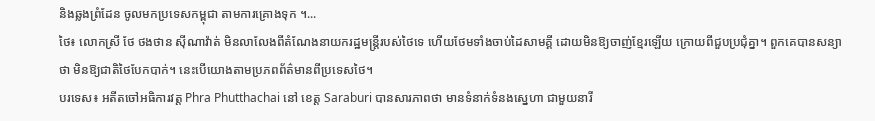និងឆ្លងព្រំដែន ចូលមកប្រទេសកម្ពុជា តាមការគ្រោងទុក ។...
ថៃ៖ លោកស្រី ថែ ថងថាន ស៊ីណាវ៉ាត់ មិនលាលែងពីតំណែងនាយករដ្ឋមន្រ្តីរបស់ថៃទេ ហើយថែមទាំងចាប់ដៃសាមគ្គី ដោយមិនឱ្យចាញ់ខ្មែរឡើយ ក្រោយពីជួបប្រជុំគ្នា។ ពួកគេបានសន្យាថា មិនឱ្យជាតិថៃបែកបាក់។ នេះបើយោងតាមប្រភពព័ត៌មានពីប្រទេសថៃ។
បរទេស៖ អតីតចៅអធិការវត្ត Phra Phutthachai នៅ ខេត្ត Saraburi បានសារភាពថា មានទំនាក់ទំនងស្នេហា ជាមួយនារី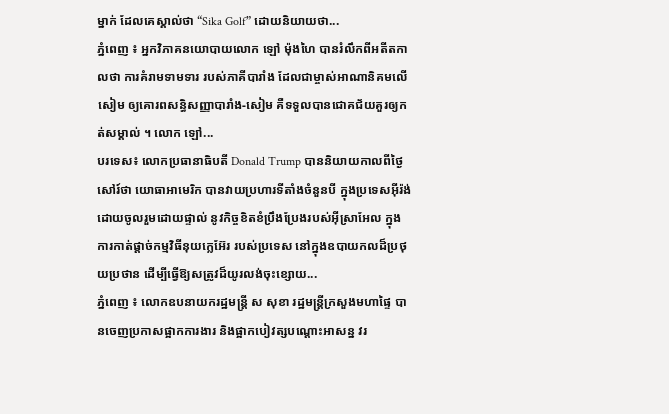ម្នាក់ ដែលគេស្គាល់ថា “Sika Golf” ដោយនិយាយថា...
ភ្នំពេញ ៖ អ្នកវិភាគនយោបាយលោក ឡៅ ម៉ុងហៃ បានរំលឹកពីអតីតកាលថា ការគំរាមទាមទារ របស់ភាគីបារាំង ដែលជាម្ចាស់អាណានិគមលើសៀម ឲ្យគោរពសន្ធិសញ្ញាបារាំង-សៀម គឺទទួលបានជោគជ័យគួរឲ្យកត់សម្គាល់ ។ លោក ឡៅ...
បរទេស៖ លោកប្រធានាធិបតី Donald Trump បាននិយាយកាលពីថ្ងៃសៅរ៍ថា យោធាអាមេរិក បានវាយប្រហារទីតាំងចំនួនបី ក្នុងប្រទេសអ៊ីរ៉ង់ ដោយចូលរួមដោយផ្ទាល់ នូវកិច្ចខិតខំប្រឹងប្រែងរបស់អ៊ីស្រាអែល ក្នុងការកាត់ផ្តាច់កម្មវិធីនុយក្លេអ៊ែរ របស់ប្រទេស នៅក្នុងឧបាយកលដ៏ប្រថុយប្រថាន ដើម្បីធ្វើឱ្យសត្រូវដ៏យូរលង់ចុះខ្សោយ...
ភ្នំពេញ ៖ លោកឧបនាយករដ្ឋមន្ដ្រី ស សុខា រដ្ឋមន្ដ្រីក្រសួងមហាផ្ទៃ បានចេញប្រកាសផ្អាកការងារ និងផ្អាកបៀវត្សបណ្ដោះអាសន្ន វរ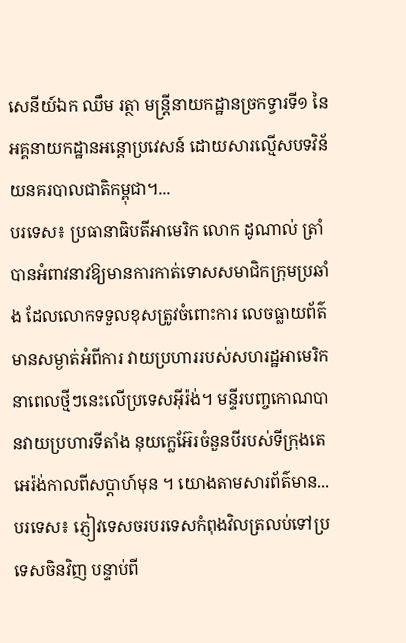សេនីយ៍ឯក ឈឹម រត្ថា មន្ដ្រីនាយកដ្ឋានច្រកទ្វារទី១ នៃអគ្គនាយកដ្ឋានអន្ដោប្រវេសន៍ ដោយសារល្មើសបទវិន័យនគរបាលជាតិកម្ពុជា។...
បរទេស៖ ប្រធានាធិបតីអាមេរិក លោក ដូណាល់ ត្រាំ បានអំពាវនាវឱ្យមានការកាត់ទោសសមាជិកក្រុមប្រឆាំង ដែលលោកទទួលខុសត្រូវចំពោះការ លេចធ្លាយព័ត៌មានសម្ងាត់អំពីការ វាយប្រហាររបស់សហរដ្ឋអាមេរិក នាពេលថ្មីៗនេះលើប្រទេសអ៊ីរ៉ង់។ មន្ទីរបញ្ចកោណបានវាយប្រហារទីតាំង នុយក្លេអ៊ែរចំនួនបីរបស់ទីក្រុងតេអេរ៉ង់កាលពីសប្តាហ៍មុន ។ យោងតាមសារព័ត៌មាន...
បរទេស៖ ភ្ញៀវទេសចរបរទេសកំពុងវិលត្រលប់ទៅប្រទេសចិនវិញ បន្ទាប់ពី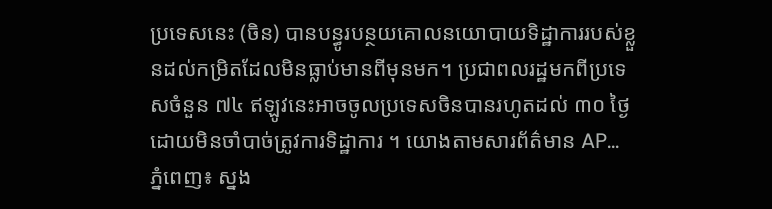ប្រទេសនេះ (ចិន) បានបន្ធូរបន្ថយគោលនយោបាយទិដ្ឋាការរបស់ខ្លួនដល់កម្រិតដែលមិនធ្លាប់មានពីមុនមក។ ប្រជាពលរដ្ឋមកពីប្រទេសចំនួន ៧៤ ឥឡូវនេះអាចចូលប្រទេសចិនបានរហូតដល់ ៣០ ថ្ងៃ ដោយមិនចាំបាច់ត្រូវការទិដ្ឋាការ ។ យោងតាមសារព័ត៌មាន AP...
ភ្នំពេញ៖ ស្នង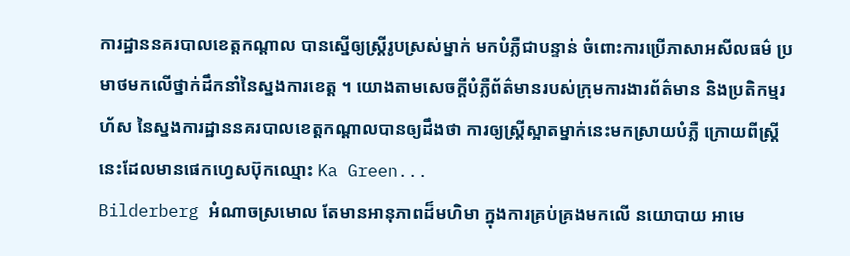ការដ្ឋាននគរបាលខេត្តកណ្តាល បានស្នើឲ្យស្រ្តីរូបស្រស់ម្នាក់ មកបំភ្លឺជាបន្ទាន់ ចំពោះការប្រើភាសាអសីលធម៌ ប្រមាថមកលើថ្នាក់ដឹកនាំនៃស្នងការខេត្ត ។ យោងតាមសេចក្តីបំភ្លឺព័ត៌មានរបស់ក្រុមការងារព័ត៌មាន និងប្រតិកម្មរហ័ស នៃស្នងការដ្ឋាននគរបាលខេត្តកណ្តាលបានឲ្យដឹងថា ការឲ្យស្រ្តីស្អាតម្នាក់នេះមកស្រាយបំភ្លឺ ក្រោយពីស្រ្តីនេះដែលមានផេកហ្វេសប៊ុកឈ្មោះ Ka Green...
Bilderberg អំណាចស្រមោល តែមានអានុភាពដ៏មហិមា ក្នុងការគ្រប់គ្រងមកលើ នយោបាយ អាមេ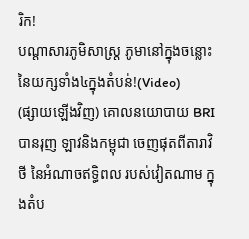រិក!
បណ្ដាសារភូមិសាស្រ្ត ភូមានៅក្នុងចន្លោះនៃយក្សទាំង៤ក្នុងតំបន់!(Video)
(ផ្សាយឡើងវិញ) គោលនយោបាយ BRI បានរុញ ឡាវនិងកម្ពុជា ចេញផុតពីតារាវិថី នៃអំណាចឥទ្ធិពល របស់វៀតណាម ក្នុងតំប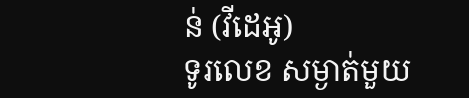ន់ (វីដេអូ)
ទូរលេខ សម្ងាត់មួយ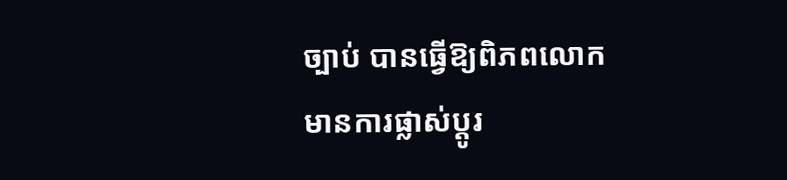ច្បាប់ បានធ្វើឱ្យពិភពលោក មានការផ្លាស់ប្ដូរ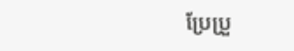ប្រែប្រួ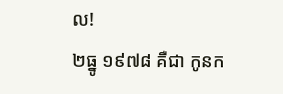ល!
២ធ្នូ ១៩៧៨ គឺជា កូនក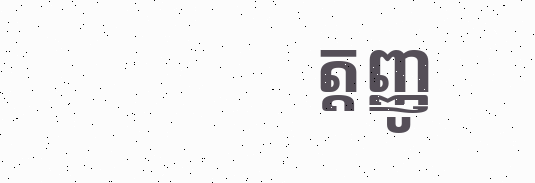ត្តញ្ញូ